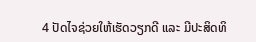4 ປັດໄຈຊ່ວຍໃຫ້ເຮັດວຽກດີ ແລະ ມີປະສິດທິ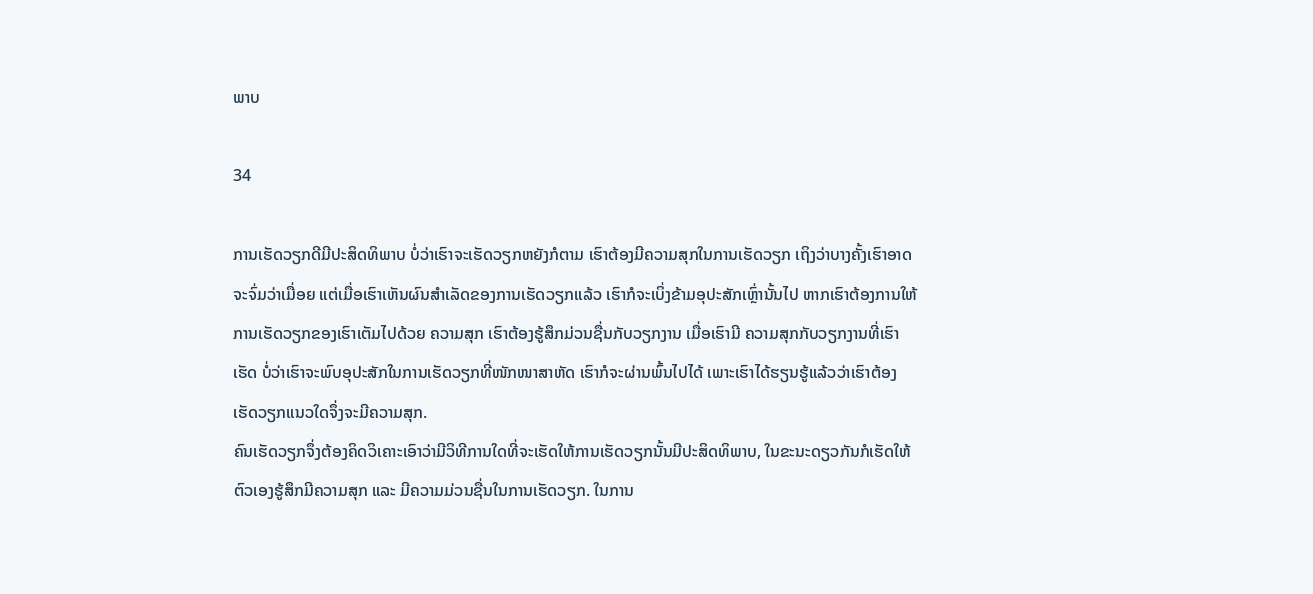ພາບ

34

ການເຮັດວຽກດີມີປະສິດທິພາບ ບໍ່ວ່າເຮົາຈະເຮັດວຽກຫຍັງກໍຕາມ ເຮົາຕ້ອງມີຄວາມສຸກໃນການເຮັດວຽກ ເຖິງວ່າບາງຄັ້ງເຮົາອາດຈະຈົ່ມວ່າເມື່ອຍ ແຕ່ເມື່ອເຮົາເຫັນຜົນສຳເລັດຂອງການເຮັດວຽກແລ້ວ ເຮົາກໍຈະເບິ່ງຂ້າມອຸປະສັກເຫຼົ່ານັ້ນໄປ ຫາກເຮົາຕ້ອງການໃຫ້ການເຮັດວຽກຂອງເຮົາເຕັມໄປດ້ວຍ ຄວາມສຸກ ເຮົາຕ້ອງຮູ້ສຶກມ່ວນຊື່ນກັບວຽກງານ ເມື່ອເຮົາມີ ຄວາມສຸກກັບວຽກງານທີ່ເຮົາເຮັດ ບໍ່ວ່າເຮົາຈະພົບອຸປະສັກໃນການເຮັດວຽກທີ່ໜັກໜາສາຫັດ ເຮົາກໍຈະຜ່ານພົ້ນໄປໄດ້ ເພາະເຮົາໄດ້ຮຽນຮູ້ແລ້ວວ່າເຮົາຕ້ອງເຮັດວຽກແນວໃດຈຶ່ງຈະມີຄວາມສຸກ.
ຄົນເຮັດວຽກຈຶ່ງຕ້ອງຄິດວິເຄາະເອົາວ່າມີວິທີການໃດທີ່ຈະເຮັດໃຫ້ການເຮັດວຽກນັ້ນມີປະສິດທິພາບ, ໃນຂະນະດຽວກັນກໍເຮັດໃຫ້ຕົວເອງຮູ້ສຶກມີຄວາມສຸກ ແລະ ມີຄວາມມ່ວນຊື່ນໃນການເຮັດວຽກ. ໃນການ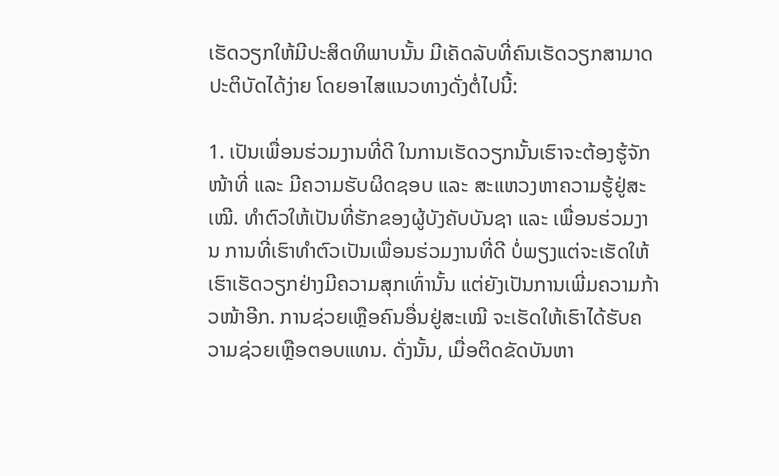ເຮັດວຽກໃຫ້ມີປະສິດທິພາບນັ້ນ ມີເຄັດລັບທີ່ຄົນເຮັດວຽກສາມາດປະຕິບັດໄດ້ງ່າຍ ໂດຍອາໄສແນວທາງດັ່ງຕໍ່ໄປນີ້:

1. ເປັນເພື່ອນຮ່ວມງານທີ່ດີ ໃນການເຮັດວຽກນັ້ນເຮົາຈະຕ້ອງຮູ້ຈັກໜ້າທີ່ ແລະ ມີຄວາມຮັບຜິດຊອບ ແລະ ສະແຫວງຫາຄວາມຮູ້ຢູ່ສະເໝີ. ທຳຕົວໃຫ້ເປັນທີ່ຮັກຂອງຜູ້ບັງຄັບບັນຊາ ແລະ ເພື່ອນຮ່ວມງານ ການທີ່ເຮົາທຳຕົວເປັນເພື່ອນຮ່ວມງານທີ່ດີ ບໍ່ພຽງແຕ່ຈະເຮັດໃຫ້ເຮົາເຮັດວຽກຢ່າງມີຄວາມສຸກເທົ່ານັ້ນ ແຕ່ຍັງເປັນການເພີ່ມຄວາມກ້າວໜ້າອີກ. ການຊ່ວຍເຫຼືອຄົນອື່ນຢູ່ສະເໝີ ຈະເຮັດໃຫ້ເຮົາໄດ້ຮັບຄວາມຊ່ວຍເຫຼືອຕອບແທນ. ດັ່ງນັ້ນ, ເມື່ອຕິດຂັດບັນຫາ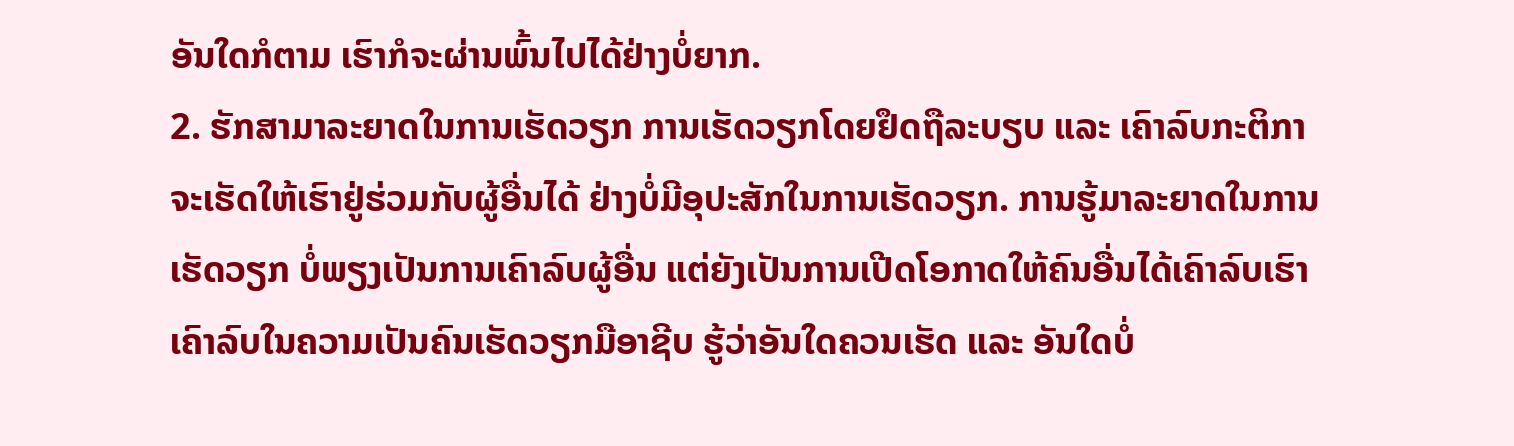ອັນໃດກໍຕາມ ເຮົາກໍຈະຜ່ານພົ້ນໄປໄດ້ຢ່າງບໍ່ຍາກ.
2. ຮັກສາມາລະຍາດໃນການເຮັດວຽກ ການເຮັດວຽກໂດຍຢຶດຖືລະບຽບ ແລະ ເຄົາລົບກະຕິກາ ຈະເຮັດໃຫ້ເຮົາຢູ່ຮ່ວມກັບຜູ້ອື່ນໄດ້ ຢ່າງບໍ່ມີອຸປະສັກໃນການເຮັດວຽກ. ການຮູ້ມາລະຍາດໃນການເຮັດວຽກ ບໍ່ພຽງເປັນການເຄົາລົບຜູ້ອື່ນ ແຕ່ຍັງເປັນການເປີດໂອກາດໃຫ້ຄົນອື່ນໄດ້ເຄົາລົບເຮົາ ເຄົາລົບໃນຄວາມເປັນຄົນເຮັດວຽກມືອາຊີບ ຮູ້ວ່າອັນໃດຄວນເຮັດ ແລະ ອັນໃດບໍ່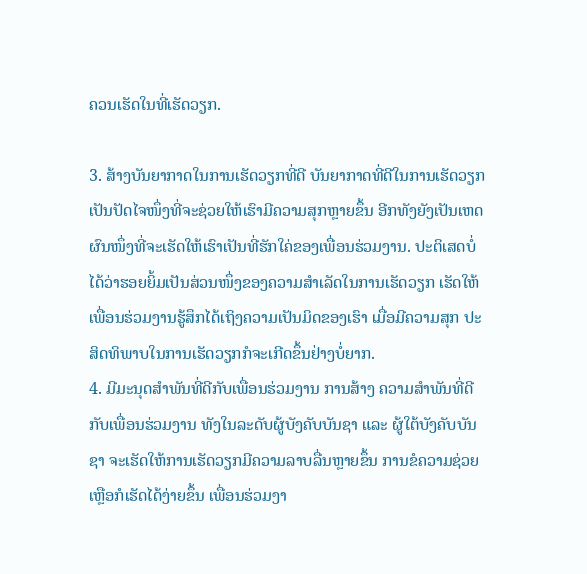ຄວນເຮັດໃນທີ່ເຮັດວຽກ.

3. ສ້າງບັນຍາກາດໃນການເຮັດວຽກທີ່ດີ ບັນຍາກາດທີ່ດີໃນການເຮັດວຽກ ເປັນປັດໄຈໜຶ່ງທີ່ຈະຊ່ວຍໃຫ້ເຮົາມີຄວາມສຸກຫຼາຍຂຶ້ນ ອີກທັງຍັງເປັນເຫດຜົນໜຶ່ງທີ່ຈະເຮັດໃຫ້ເຮົາເປັນທີ່ຮັກໃຄ່ຂອງເພື່ອນຮ່ວມງານ. ປະຕິເສດບໍ່ໄດ້ວ່າຮອຍຍິ້ມເປັນສ່ວນໜຶ່ງຂອງຄວາມສຳເລັດໃນການເຮັດວຽກ ເຮັດໃຫ້ເພື່ອນຮ່ວມງານຮູ້ສຶກໄດ້ເຖິງຄວາມເປັນມິດຂອງເຮົາ ເມື່ອມີຄວາມສຸກ ປະສິດທິພາບໃນການເຮັດວຽກກໍຈະເກີດຂຶ້ນຢ່າງບໍ່ຍາກ.
4. ມີມະນຸດສຳພັນທີ່ດີກັບເພື່ອນຮ່ວມງານ ການສ້າງ ຄວາມສໍາພັນທີ່ດີກັບເພື່ອນຮ່ວມງານ ທັງໃນລະດັບຜູ້ບັງຄັບບັນຊາ ແລະ ຜູ້ໃຕ້ບັງຄັບບັນຊາ ຈະເຮັດໃຫ້ການເຮັດວຽກມີຄວາມລາບລື່ນຫຼາຍຂຶ້ນ ການຂໍຄວາມຊ່ວຍເຫຼືອກໍເຮັດໄດ້ງ່າຍຂຶ້ນ ເພື່ອນຮ່ວມງາ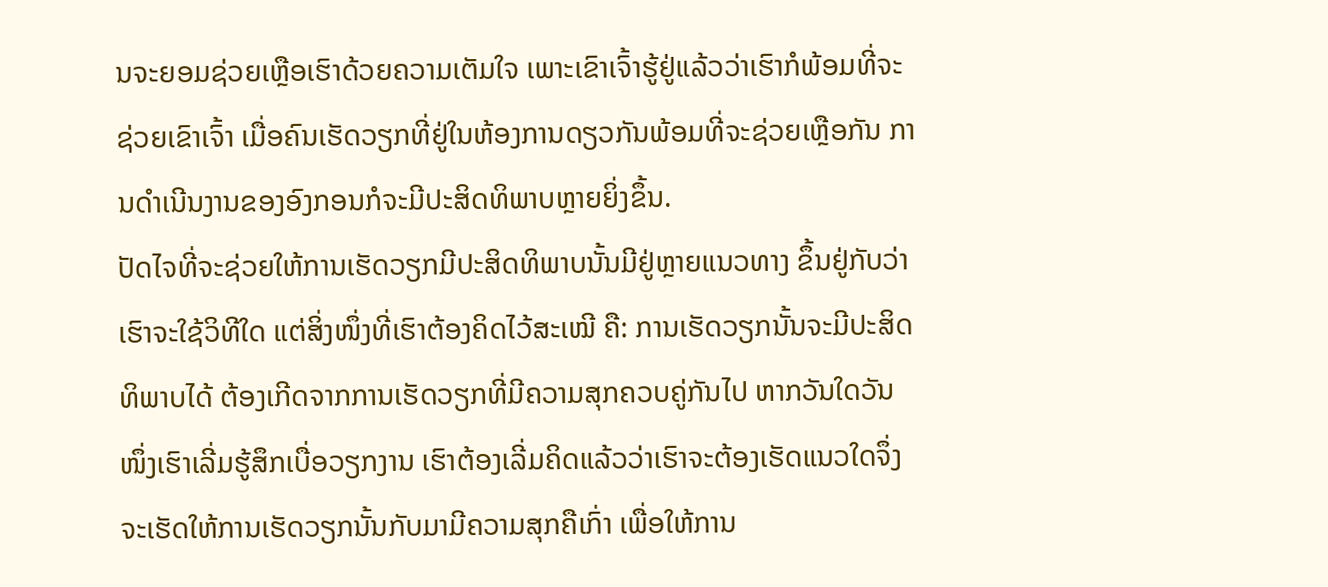ນຈະຍອມຊ່ວຍເຫຼືອເຮົາດ້ວຍຄວາມເຕັມໃຈ ເພາະເຂົາເຈົ້າຮູ້ຢູ່ແລ້ວວ່າເຮົາກໍພ້ອມທີ່ຈະຊ່ວຍເຂົາເຈົ້າ ເມື່ອຄົນເຮັດວຽກທີ່ຢູ່ໃນຫ້ອງການດຽວກັນພ້ອມທີ່ຈະຊ່ວຍເຫຼືອກັນ ການດຳເນີນງານຂອງອົງກອນກໍຈະມີປະສິດທິພາບຫຼາຍຍິ່ງຂຶ້ນ.
ປັດໄຈທີ່ຈະຊ່ວຍໃຫ້ການເຮັດວຽກມີປະສິດທິພາບນັ້ນມີຢູ່ຫຼາຍແນວທາງ ຂຶ້ນຢູ່ກັບວ່າເຮົາຈະໃຊ້ວິທີໃດ ແຕ່ສິ່ງໜຶ່ງທີ່ເຮົາຕ້ອງຄິດໄວ້ສະເໝີ ຄື: ການເຮັດວຽກນັ້ນຈະມີປະສິດທິພາບໄດ້ ຕ້ອງເກີດຈາກການເຮັດວຽກທີ່ມີຄວາມສຸກຄວບຄູ່ກັນໄປ ຫາກວັນໃດວັນໜຶ່ງເຮົາເລີ່ມຮູ້ສຶກເບື່ອວຽກງານ ເຮົາຕ້ອງເລີ່ມຄິດແລ້ວວ່າເຮົາຈະຕ້ອງເຮັດແນວໃດຈຶ່ງຈະເຮັດໃຫ້ການເຮັດວຽກນັ້ນກັບມາມີຄວາມສຸກຄືເກົ່າ ເພື່ອໃຫ້ການ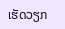ເຮັດວຽກ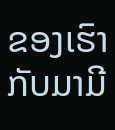ຂອງເຮົາກັບມາມີ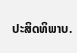ປະສິດທິພາບ.